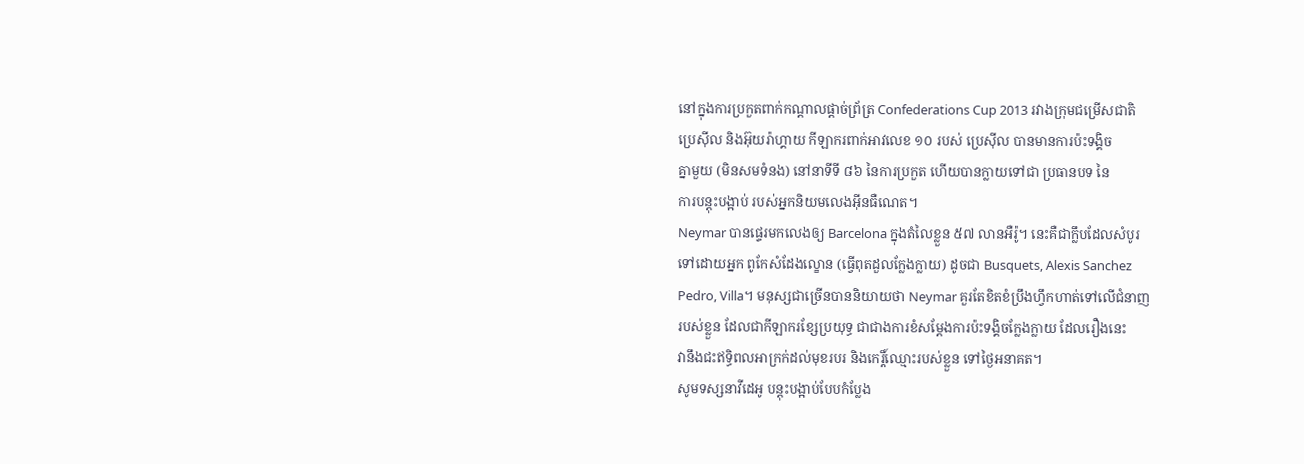នៅក្នុងការប្រកួតពាក់កណ្តាលផ្តាច់ព្រ័ត្រ Confederations Cup 2013 រវាងក្រុមជម្រើសជាតិ
ប្រេស៊ីល និងអ៊ុយរ៉ាហ្គាយ កីឡាករពាក់អាវលេខ ១០ របស់ ប្រេស៊ីល បានមានការប៉ះទង្គិច
គ្នាមួយ (មិនសមទំនង) នៅនាទីទី ៨៦ នៃការប្រកួត ហើយបានក្លាយទៅជា ប្រធានបទ នៃ
ការបន្តុះបង្អាប់ របស់អ្នកនិយមលេងអ៊ីនធឺណេត។
Neymar បានផ្ទេរមកលេងឲ្យ Barcelona ក្នុងតំលៃខ្លួន ៥៧ លានអឺរ៉ូ។ នេះគឺជាក្លឹបដែលសំបូរ
ទៅដោយអ្នក ពូកែសំដែងល្ខោន (ធ្វើពុតដួលក្លែងក្លាយ) ដូចជា Busquets, Alexis Sanchez
Pedro, Villa។ មនុស្សជាច្រើនបាននិយាយថា Neymar គួរតែខិតខំប្រឹងហ្វឹកហាត់ទៅលើជំនាញ
របស់ខ្លួន ដែលជាកីឡាករខ្សែប្រយុទ្ធ ជាជាងការខំសម្តែងការប៉ះទង្គិចក្លែងក្លាយ ដែលរឿងនេះ
វានឹងជះឥទ្ធិពលអាក្រក់ដល់មុខរបរ និងកេរ្តិ៍ឈ្មោះរបស់ខ្លួន ទៅថ្ងៃអនាគត។
សូមទស្សនាវីដេអូ បន្តុះបង្អាប់បែបកំប្លែង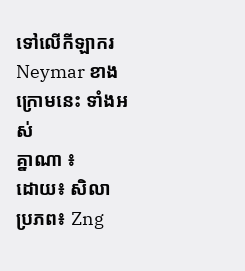ទៅលើកីឡាករ Neymar ខាងក្រោមនេះ ទាំងអស់
គ្នាណា ៖
ដោយ៖ សិលា
ប្រភព៖ Zng